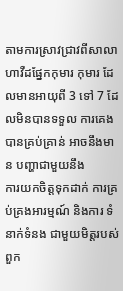តាមការស្រាវជ្រាវពីសាលាហាវឺដផ្នែកកុមារ កុមារ ដែលមានអាយុពី 3 ទៅ 7 ដែលមិនបានទទួល ការគេង បានគ្រប់គ្រាន់ អាចនឹងមាន បញ្ហាជាមួយនឹង
ការយកចិត្តទុកដាក់ ការគ្រប់គ្រងអារម្មណ៍ និងការ ទំនាក់ទំនង ជាមួយមិត្តរបស់ពួក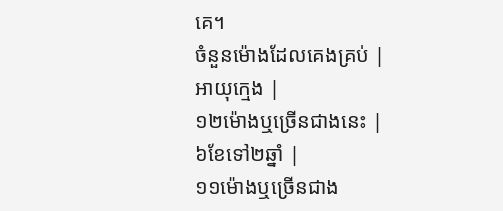គេ។
ចំនួនម៉ោងដែលគេងគ្រប់ |
អាយុក្មេង |
១២ម៉ោងឬច្រើនជាងនេះ |
៦ខែទៅ២ឆ្នាំ |
១១ម៉ោងឬច្រើនជាង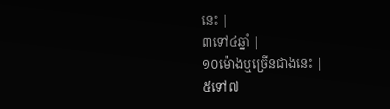នេះ |
៣ទៅ៤ឆ្នាំ |
១០ម៉ោងឬច្រើនជាងនេះ |
៥ទៅ៧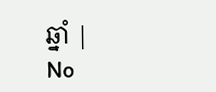ឆ្នាំ |
No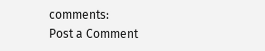comments:
Post a Comment